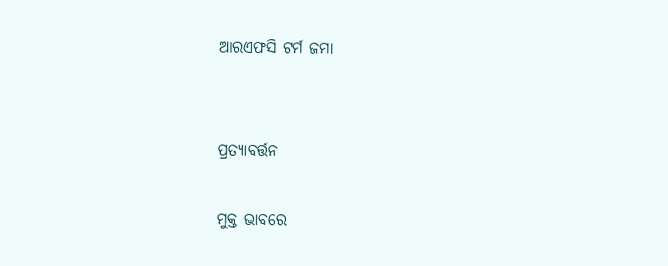ଆରଏଫସି ଟର୍ମ ଜମା


ପ୍ରତ୍ୟାବର୍ତ୍ତନ

ମୁକ୍ତ ଭାବରେ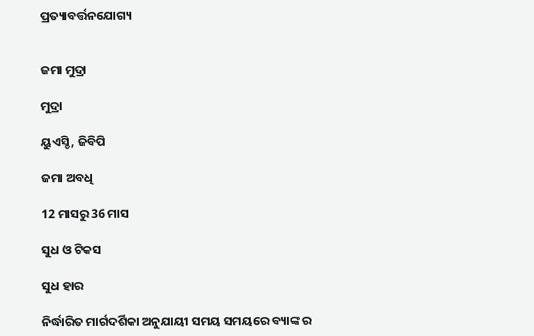ପ୍ରତ୍ୟାବର୍ତ୍ତନଯୋଗ୍ୟ


ଜମା ମୁଦ୍ରା

ମୁଦ୍ରା

ୟୁଏସ୍ଡି, ଜିବିପି

ଜମା ଅବଧି

12 ମାସରୁ 36 ମାସ

ସୁଧ ଓ ଟିକସ

ସୁଧ ହାର

ନିର୍ଦ୍ଧାରିତ ମାର୍ଗଦର୍ଶିକା ଅନୁଯାୟୀ ସମୟ ସମୟରେ ବ୍ୟାଙ୍କ ର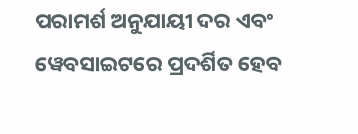ପରାମର୍ଶ ଅନୁଯାୟୀ ଦର ଏବଂ ୱେବସାଇଟରେ ପ୍ରଦର୍ଶିତ ହେବ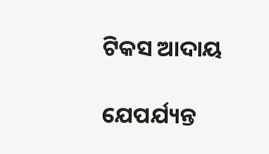ଟିକସ ଆଦାୟ

ଯେପର୍ଯ୍ୟନ୍ତ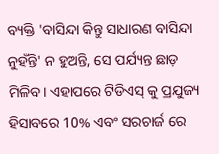ବ୍ୟକ୍ତି 'ବାସିନ୍ଦା କିନ୍ତୁ ସାଧାରଣ ବାସିନ୍ଦା ନୁହଁନ୍ତି' ନ ହୁଅନ୍ତି, ସେ ପର୍ଯ୍ୟନ୍ତ ଛାଡ଼ ମିଳିବ। ଏହାପରେ ଟିଡିଏସ୍ କୁ ପ୍ରଯୁଜ୍ୟ ହିସାବରେ 10% ଏବଂ ସରଚାର୍ଜ ରେ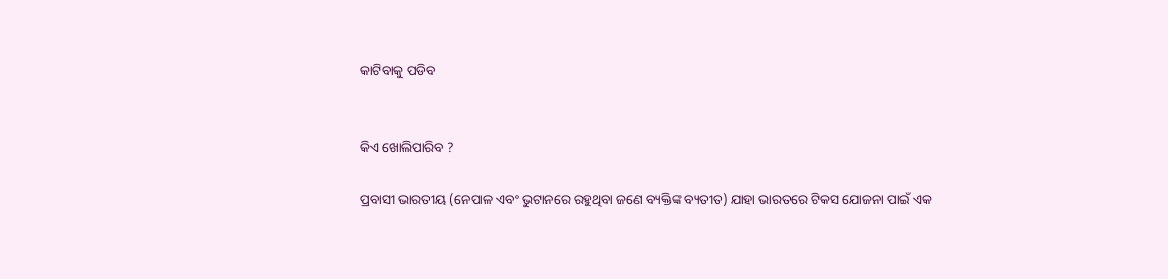କାଟିବାକୁ ପଡିବ


କିଏ ଖୋଲିପାରିବ ?

ପ୍ରବାସୀ ଭାରତୀୟ (ନେପାଳ ଏବଂ ଭୁଟାନରେ ରହୁଥିବା ଜଣେ ବ୍ୟକ୍ତିଙ୍କ ବ୍ୟତୀତ) ଯାହା ଭାରତରେ ଟିକସ ଯୋଜନା ପାଇଁ ଏକ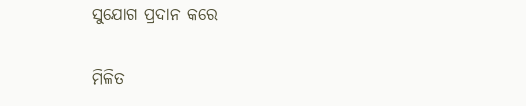ସୁଯୋଗ ପ୍ରଦାନ କରେ

ମିଳିତ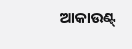ଆକାଉଣ୍ଟ୍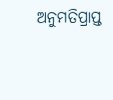ଅନୁମତିପ୍ରାପ୍ତ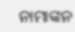ନାମାଙ୍କନ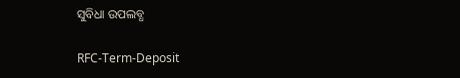ସୁବିଧା ଉପଲବ୍ଧ

RFC-Term-Deposit